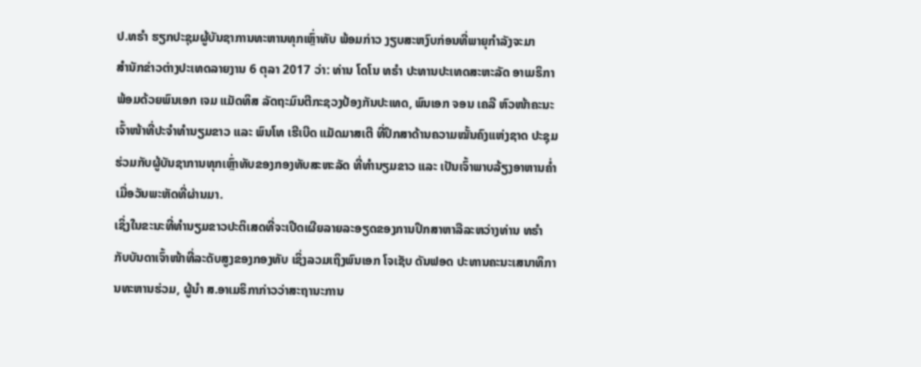ປ.ທຣຳ ຮຽກປະຊຸມຜູ້ບັນຊາການທະຫານທຸກເຫຼົ່າທັບ ພ້ອມກ່າວ ງຽບສະຫງົບກ່ອນທີ່ພາຍຸກຳລັງຈະມາ
ສຳນັກຂ່າວຕ່າງປະເທດລາຍງານ 6 ຕຸລາ 2017 ວ່າ: ທ່ານ ໂດໂນ ທຣຳ ປະທານປະເທດສະຫະລັດ ອາເມຣິກາ ພ້ອມດ້ວຍພົນເອກ ເຈມ ແມັດທິສ ລັດຖະມົນຕີກະຊວງປ້ອງກັນປະເທດ, ພົນເອກ ຈອນ ເຄລີ ຫົວໜ້າຄະນະເຈົ້າໜ້າທີ່ປະຈຳທຳນຽມຂາວ ແລະ ພົນໂທ ເຮີເບີດ ແມັດມາສເຕີ ທີ່ປຶກສາດ້ານຄວາມໝັ້ນຄົງແຫ່ງຊາດ ປະຊຸມຮ່ວມກັບຜູ້ບັນຊາການທຸກເຫຼົ່າທັບຂອງກອງທັບສະຫະລັດ ທີ່ທຳນຽມຂາວ ແລະ ເປັນເຈົ້າພາບລ້ຽງອາຫານຄ່ຳ ເມື່ອວັນພະຫັດທີ່ຜ່ານມາ.
ເຊິ່ງໃນຂະນະທີ່ທຳນຽມຂາວປະຕິເສດທີ່ຈະເປີດເຜີຍລາຍລະອຽດຂອງການປຶກສາຫາລືລະຫວ່າງທ່ານ ທຣຳ ກັບບັນດາເຈົ້າໜ້າທີ່ລະດັບສູງຂອງກອງທັບ ເຊິ່ງລວມເຖິງພົນເອກ ໂຈເຊັບ ດັນຟອດ ປະທານຄະນະເສນາທິການທະຫານຮ່ວມ, ຜູ້ນຳ ສ.ອາເມຣິກາກ່າວວ່າສະຖານະການ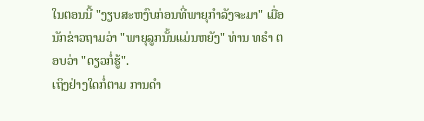ໃນຕອນນີ້ "ງຽບສະຫງົບກ່ອນທີ່ພາຍຸກຳລັງຈະມາ" ເມື່ອນັກຂ່າວຖາມວ່າ "ພາຍຸລູກນັ້ນແມ່ນຫຍັງ" ທ່ານ ທຣຳ ຕອບວ່າ "ດຽວກໍ່ຮູ້".
ເຖິງຢ່າງໃດກໍ່ຕາມ ການດຳ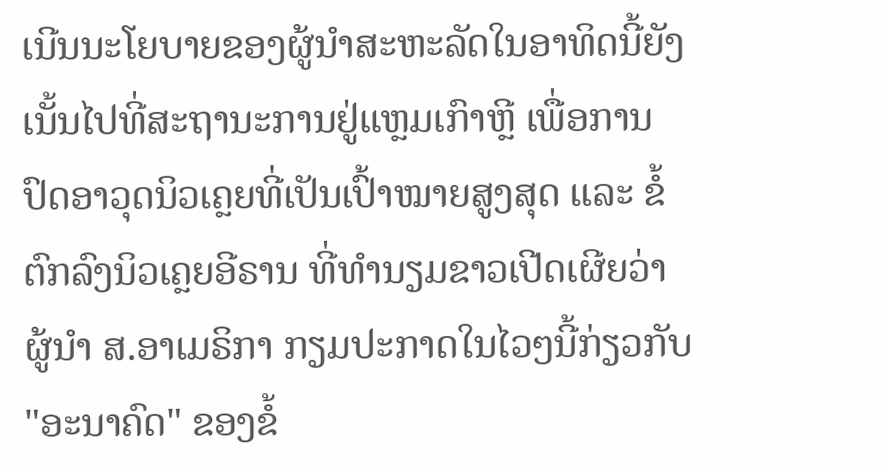ເນີນນະໂຍບາຍຂອງຜູ້ນຳສະຫະລັດໃນອາທິດນີ້ຍັງເນັ້ນໄປທີ່ສະຖານະການຢູ່ແຫຼມເກົາຫຼີ ເພື່ອການປົດອາວຸດນິວເຄຼຍທີ່ເປັນເປົ້າໝາຍສູງສຸດ ແລະ ຂໍ້ຕົກລົງນິວເຄຼຍອີຣານ ທີ່ທຳນຽມຂາວເປີດເຜີຍວ່າ ຜູ້ນຳ ສ.ອາເມຣິກາ ກຽມປະກາດໃນໄວໆນີ້ກ່ຽວກັບ "ອະນາຄົດ" ຂອງຂໍ້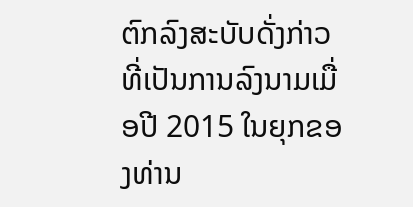ຕົກລົງສະບັບດັ່ງກ່າວ ທີ່ເປັນການລົງນາມເມື່ອປີ 2015 ໃນຍຸກຂອງທ່ານ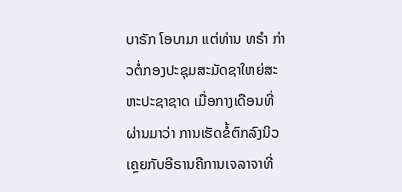ບາຣັກ ໂອບາມາ ແຕ່ທ່ານ ທຣຳ ກ່າວຕໍ່ກອງປະຊຸມສະມັດຊາໃຫຍ່ສະຫະປະຊາຊາດ ເມື່ອກາງເດືອນທີ່ຜ່ານມາວ່າ ການເຮັດຂໍ້ຕົກລົງນິວເຄຼຍກັບອີຣານຄືການເຈລາຈາທີ່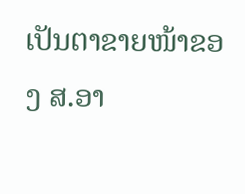ເປັນຕາຂາຍໜ້າຂອງ ສ.ອາ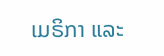ເມຣິກາ ແລະ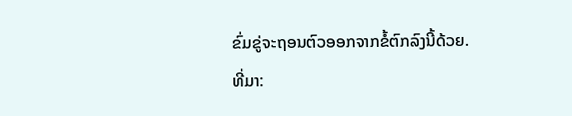ຂົ່ມຂູ່ຈະຖອນຕົວອອກຈາກຂໍ້ຕົກລົງນີ້ດ້ວຍ.
ທີ່ມາ: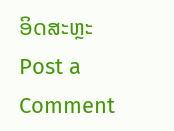ອິດສະຫຼະ
Post a Comment